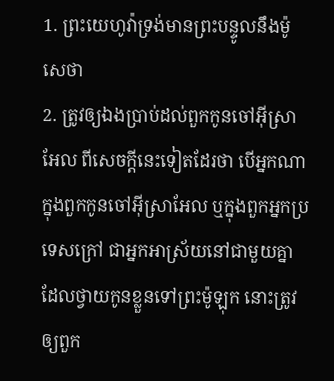1. ព្រះយេហូវ៉ាទ្រង់មានព្រះបន្ទូលនឹងម៉ូសេថា
2. ត្រូវឲ្យឯងប្រាប់ដល់ពួកកូនចៅអ៊ីស្រាអែល ពីសេចក្ដីនេះទៀតដែរថា បើអ្នកណាក្នុងពួកកូនចៅអ៊ីស្រាអែល ឬក្នុងពួកអ្នកប្រទេសក្រៅ ជាអ្នកអាស្រ័យនៅជាមួយគ្នា ដែលថ្វាយកូនខ្លួនទៅព្រះម៉ូឡុក នោះត្រូវឲ្យពួក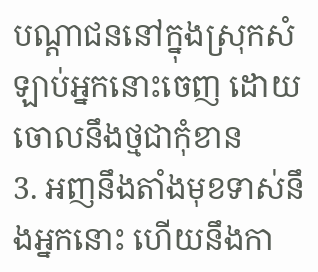បណ្តាជននៅក្នុងស្រុកសំឡាប់អ្នកនោះចេញ ដោយចោលនឹងថ្មជាកុំខាន
3. អញនឹងតាំងមុខទាស់នឹងអ្នកនោះ ហើយនឹងកា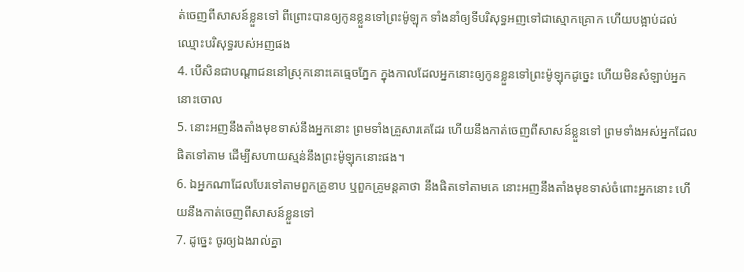ត់ចេញពីសាសន៍ខ្លួនទៅ ពីព្រោះបានឲ្យកូនខ្លួនទៅព្រះម៉ូឡុក ទាំងនាំឲ្យទីបរិសុទ្ធអញទៅជាស្មោកគ្រោក ហើយបង្អាប់ដល់ឈ្មោះបរិសុទ្ធរបស់អញផង
4. បើសិនជាបណ្តាជននៅស្រុកនោះគេធ្មេចភ្នែក ក្នុងកាលដែលអ្នកនោះឲ្យកូនខ្លួនទៅព្រះម៉ូឡុកដូច្នេះ ហើយមិនសំឡាប់អ្នកនោះចោល
5. នោះអញនឹងតាំងមុខទាស់នឹងអ្នកនោះ ព្រមទាំងគ្រួសារគេដែរ ហើយនឹងកាត់ចេញពីសាសន៍ខ្លួនទៅ ព្រមទាំងអស់អ្នកដែលផិតទៅតាម ដើម្បីសហាយស្មន់នឹងព្រះម៉ូឡុកនោះផង។
6. ឯអ្នកណាដែលបែរទៅតាមពួកគ្រូខាប ឬពួកគ្រូមន្តគាថា នឹងផិតទៅតាមគេ នោះអញនឹងតាំងមុខទាស់ចំពោះអ្នកនោះ ហើយនឹងកាត់ចេញពីសាសន៍ខ្លួនទៅ
7. ដូច្នេះ ចូរឲ្យឯងរាល់គ្នា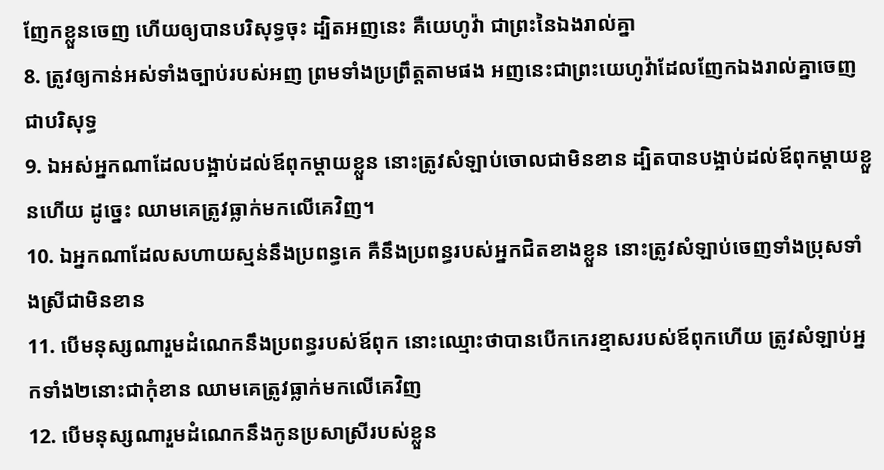ញែកខ្លួនចេញ ហើយឲ្យបានបរិសុទ្ធចុះ ដ្បិតអញនេះ គឺយេហូវ៉ា ជាព្រះនៃឯងរាល់គ្នា
8. ត្រូវឲ្យកាន់អស់ទាំងច្បាប់របស់អញ ព្រមទាំងប្រព្រឹត្តតាមផង អញនេះជាព្រះយេហូវ៉ាដែលញែកឯងរាល់គ្នាចេញជាបរិសុទ្ធ
9. ឯអស់អ្នកណាដែលបង្អាប់ដល់ឪពុកម្តាយខ្លួន នោះត្រូវសំឡាប់ចោលជាមិនខាន ដ្បិតបានបង្អាប់ដល់ឪពុកម្តាយខ្លួនហើយ ដូច្នេះ ឈាមគេត្រូវធ្លាក់មកលើគេវិញ។
10. ឯអ្នកណាដែលសហាយស្មន់នឹងប្រពន្ធគេ គឺនឹងប្រពន្ធរបស់អ្នកជិតខាងខ្លួន នោះត្រូវសំឡាប់ចេញទាំងប្រុសទាំងស្រីជាមិនខាន
11. បើមនុស្សណារួមដំណេកនឹងប្រពន្ធរបស់ឪពុក នោះឈ្មោះថាបានបើកកេរខ្មាសរបស់ឪពុកហើយ ត្រូវសំឡាប់អ្នកទាំង២នោះជាកុំខាន ឈាមគេត្រូវធ្លាក់មកលើគេវិញ
12. បើមនុស្សណារួមដំណេកនឹងកូនប្រសាស្រីរបស់ខ្លួន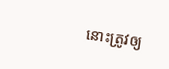នោះត្រូវឲ្យ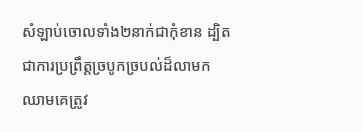សំឡាប់ចោលទាំង២នាក់ជាកុំខាន ដ្បិតជាការប្រព្រឹត្តច្របូកច្របល់ដ៏លាមក ឈាមគេត្រូវ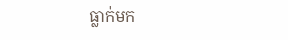ធ្លាក់មក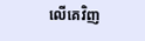លើគេវិញ